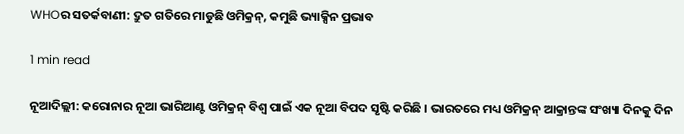WHOର ସତର୍କବାଣୀ: ଦ୍ରୁତ ଗତିରେ ମାଡୁଛି ଓମିକ୍ରନ୍, କମୁଛି ଭ୍ୟାକ୍ସିନ ପ୍ରଭାବ

1 min read

ନୂଆଦିଲ୍ଲୀ: କରୋନାର ନୂଆ ଭାରିଆଣ୍ଟ ଓମିକ୍ରନ୍ ବିଶ୍ୱ ପାଇଁ ଏକ ନୂଆ ବିପଦ ସୃଷ୍ଟି କରିଛି । ଭାରତରେ ମଧ୍ୟ ଓମିକ୍ରନ୍ ଆକ୍ରାନ୍ତଙ୍କ ସଂଖ୍ୟା ଦିନକୁ ଦିନ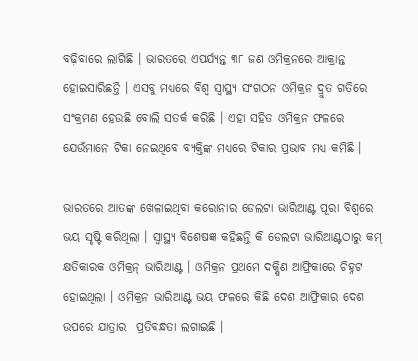ବଢ଼ିବାରେ ଲାଗିଛି । ଭାରତରେ ଏପର୍ଯ୍ୟନ୍ତ ୩୮ ଜଣ ଓମିକ୍ରନରେ ଆକ୍ରାନ୍ତ ହୋଇସାରିଛନ୍ତି । ଏସବୁ ମଧ୍ୟରେ ବିଶ୍ୱ ସ୍ୱାସ୍ଥ୍ୟ ସଂଗଠନ ଓମିକ୍ରନ ଦ୍ରୁତ ଗତିରେ ସଂକ୍ରମଣ ହେଉଛି ବୋଲି ସତର୍କ କରିଛି । ଏହା ସହିତ ଓମିକ୍ରନ ଫଳରେ ଯେଉଁମାନେ ଟିକା ନେଇଥିବେ ବ୍ୟକ୍ତିଙ୍କ ମଧ୍ୟରେ ଟିକାର ପ୍ରଭାବ ମଧ୍ୟ କମିଛି ।

ଭାରତରେ ଆତଙ୍କ ଖେଳାଇଥିବା କରୋନାର ଡେଲଟା ଭାରିଆଣ୍ଟ ପୂରା ବିଶ୍ୱରେ ଭୟ ସୃଷ୍ଟି କରିଥିଲା । ସ୍ୱାସ୍ଥ୍ୟ ବିଶେଷଜ୍ଞ କହିଛନ୍ତି କି ଡେଲଟା ଭାରିଆଣ୍ଟଠାରୁ କମ୍ କ୍ଷତିକାରକ ଓମିକ୍ରନ୍ ଭାରିଆଣ୍ଟ । ଓମିକ୍ରନ ପ୍ରଥମେ ଦକ୍ଷିଣ ଆଫ୍ରିକାରେ ଚିହ୍ନଟ ହୋଇଥିଲା । ଓମିକ୍ରନ ଭାରିଆଣ୍ଟ ଭୟ ଫଳରେ କିଛି ଦେଶ ଆଫ୍ରିକାର ଦେଶ ଉପରେ ଯାତ୍ରାର  ପ୍ରତିବନ୍ଧତା ଲଗାଇଛି ।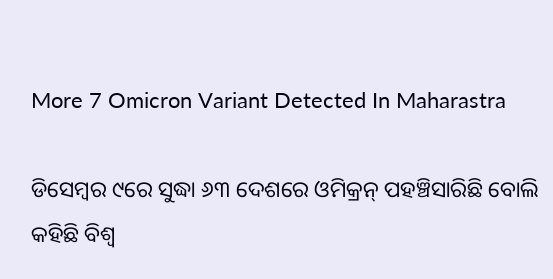More 7 Omicron Variant Detected In Maharastra

ଡିସେମ୍ବର ୯ରେ ସୁଦ୍ଧା ୬୩ ଦେଶରେ ଓମିକ୍ରନ୍ ପହଞ୍ଚିସାରିଛି ବୋଲି କହିଛି ବିଶ୍ୱ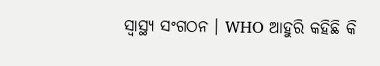ସ୍ୱାସ୍ଥ୍ୟ ସଂଗଠନ । WHO ଆହୁରି କହିଛି କି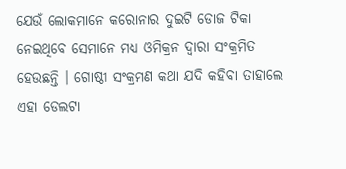ଯେଉଁ ଲୋକମାନେ କରୋନାର ଦୁଇଟି ଡୋଜ ଟିକା ନେଇଥିବେ ସେମାନେ ମଧ୍ୟ ଓମିକ୍ରନ ଦ୍ୱାରା ସଂକ୍ରମିତ ହେଉଛନ୍ତି । ଗୋଷ୍ଠୀ ସଂକ୍ରମଣ କଥା ଯଦି କହିବା ତାହାଲେ ଏହା ଡେଲଟା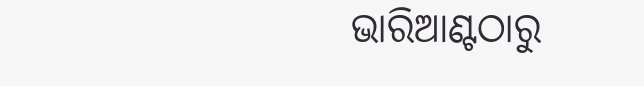ଭାରିଆଣ୍ଟଠାରୁ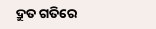ଦ୍ରୁତ ଗତିରେ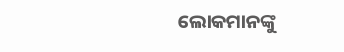ଲୋକମାନଙ୍କୁ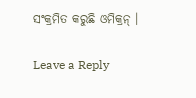ସଂକ୍ରମିତ କରୁଛି ଓମିକ୍ରନ୍ ।

Leave a Reply